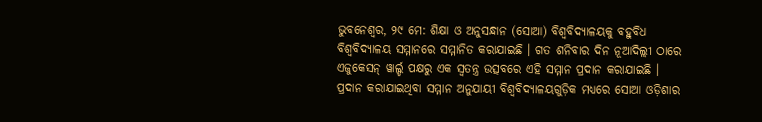ଭୁବନେଶ୍ୱର, ୨୯ ମେ: ଶିକ୍ଷା ଓ ଅନୁସନ୍ଧାନ (ସୋଆ) ବିଶ୍ୱବିଦ୍ୟାଳୟକୁ ବହୁବିଧ ବିଶ୍ୱବିଦ୍ୟାଳୟ ସମ୍ମାନରେ ସମ୍ମାନିତ କରାଯାଇଛି । ଗତ ଶନିବାର ଦିନ ନୂଆଦିଲ୍ଲୀ ଠାରେ ଏଜୁକେସନ୍ ୱାର୍ଲ୍ଡ ପକ୍ଷରୁ ଏକ ସ୍ୱତନ୍ତ୍ର ଉତ୍ସବରେ ଏହି ସମ୍ମାନ ପ୍ରଦାନ କରାଯାଇଛି ।
ପ୍ରଦାନ କରାଯାଇଥିବା ସମ୍ମାନ ଅନୁଯାୟୀ ବିଶ୍ୱବିଦ୍ୟାଳୟଗୁଡ଼ିକ ମଧ୍ୟରେ ସୋଆ ଓଡ଼ିଶାର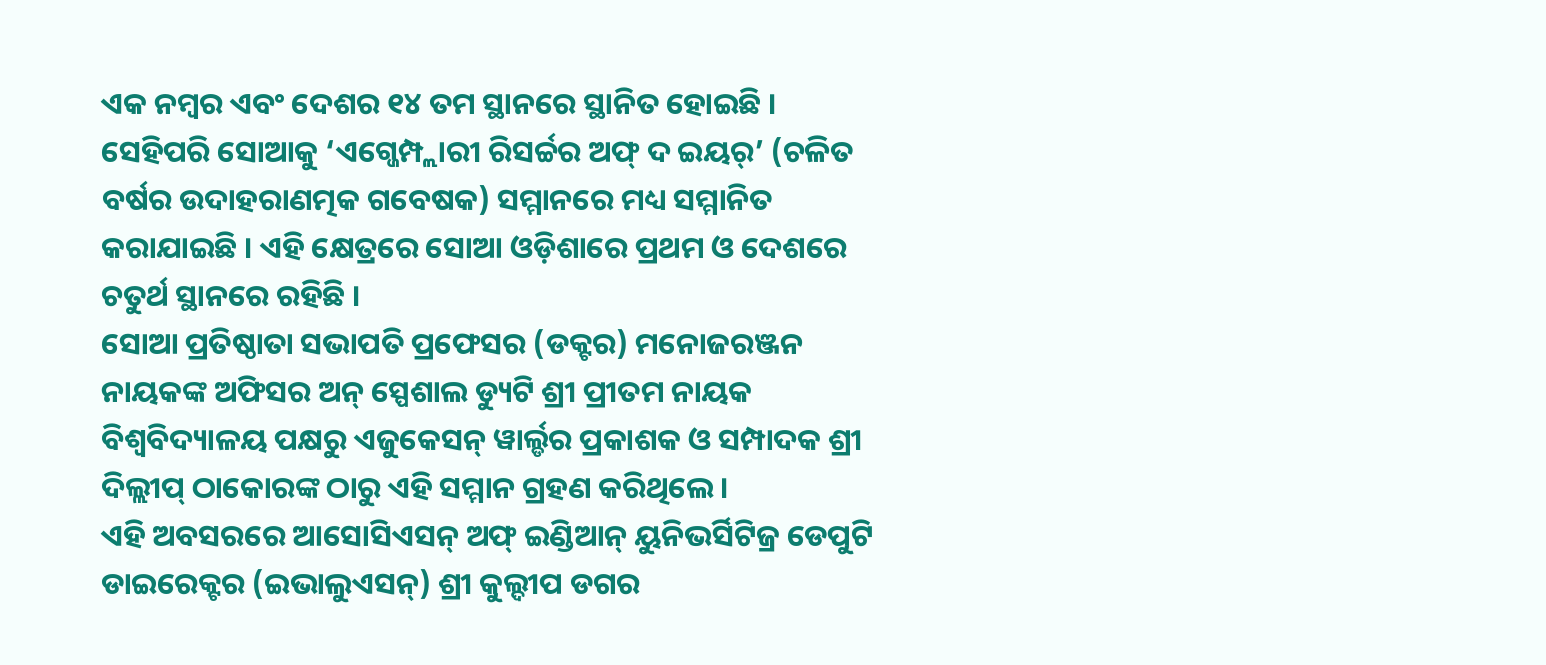ଏକ ନମ୍ବର ଏବଂ ଦେଶର ୧୪ ତମ ସ୍ଥାନରେ ସ୍ଥାନିତ ହୋଇଛି । ସେହିପରି ସୋଆକୁ ‘ଏଗ୍ଜେମ୍ପ୍ଲାରୀ ରିସର୍ଚ୍ଚର ଅଫ୍ ଦ ଇୟର୍’ (ଚଳିତ ବର୍ଷର ଉଦାହରାଣତ୍ମକ ଗବେଷକ) ସମ୍ମାନରେ ମଧ୍ୟ ସମ୍ମାନିତ କରାଯାଇଛି । ଏହି କ୍ଷେତ୍ରରେ ସୋଆ ଓଡ଼ିଶାରେ ପ୍ରଥମ ଓ ଦେଶରେ ଚତୁର୍ଥ ସ୍ଥାନରେ ରହିଛି ।
ସୋଆ ପ୍ରତିଷ୍ଠାତା ସଭାପତି ପ୍ରଫେସର (ଡକ୍ଟର) ମନୋଜରଞ୍ଜନ ନାୟକଙ୍କ ଅଫିସର ଅନ୍ ସ୍ପେଶାଲ ଡ୍ୟୁଟି ଶ୍ରୀ ପ୍ରୀତମ ନାୟକ ବିଶ୍ୱବିଦ୍ୟାଳୟ ପକ୍ଷରୁ ଏଜୁକେସନ୍ ୱାର୍ଲ୍ଡର ପ୍ରକାଶକ ଓ ସମ୍ପାଦକ ଶ୍ରୀ ଦିଲ୍ଲୀପ୍ ଠାକୋରଙ୍କ ଠାରୁ ଏହି ସମ୍ମାନ ଗ୍ରହଣ କରିଥିଲେ ।
ଏହି ଅବସରରେ ଆସୋସିଏସନ୍ ଅଫ୍ ଇଣ୍ଡିଆନ୍ ୟୁନିଭର୍ସିଟିଜ୍ର ଡେପୁଟି ଡାଇରେକ୍ଟର (ଇଭାଲୁଏସନ୍) ଶ୍ରୀ କୁଲ୍ଦୀପ ଡଗର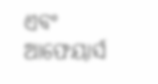ଏବଂ ଆଫେୟାର୍ସ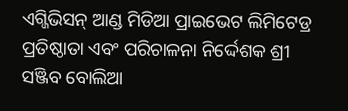ଏଗ୍ଜିଭିସନ୍ ଆଣ୍ଡ ମିଡିଆ ପ୍ରାଇଭେଟ ଲିମିଟେଡ୍ର ପ୍ରତିଷ୍ଠାତା ଏବଂ ପରିଚାଳନା ନିର୍ଦ୍ଦେଶକ ଶ୍ରୀ ସଞ୍ଜିବ ବୋଲିଆ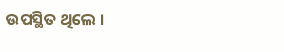ଉପସ୍ଥିତ ଥିଲେ ।